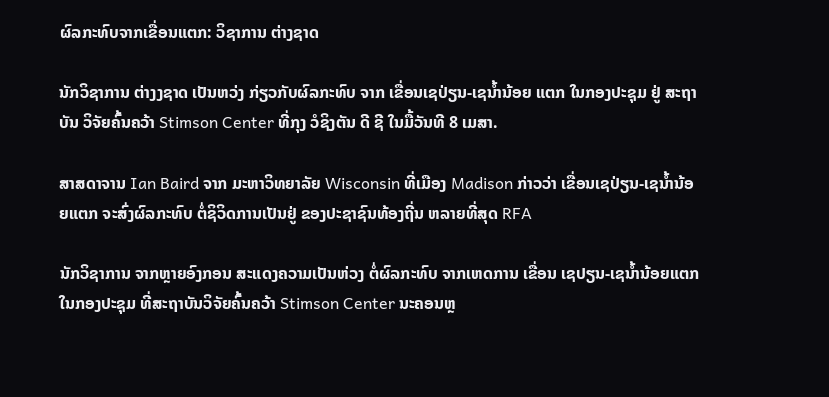ຜົລກະທົບຈາກເຂື່ອນແຕກ: ວິຊາການ ຕ່າງຊາດ

ນັກວິຊາການ ຕ່າງງຊາດ ເປັນຫວ່ງ ກ່ຽວກັບຜົລກະທົບ ຈາກ ເຂື່ອນເຊປ່ຽນ-ເຊນ້ຳນ້ອຍ ແຕກ ໃນກອງປະຊຸມ ຢູ່ ສະຖາບັນ ວິຈັຍຄົ້ນຄວ້າ Stimson Center ທີ່ກຸງ ວໍຊິງຕັນ ດີ ຊີ ໃນມື້ວັນທີ 8 ເມສາ.

ສາສດາຈານ Ian Baird ຈາກ ມະຫາວິທຍາລັຍ Wisconsin ທີ່ເມືອງ Madison ກ່າວວ່າ ເຂື່ອນເຊປ່ຽນ-ເຊນ້ຳນ້ອຍແຕກ ຈະສົ່ງຜົລກະທົບ ຕໍ່ຊິວິດການເປັນຢູ່ ຂອງປະຊາຊົນທ້ອງຖີ່ນ ຫລາຍທີ່ສຸດ RFA

ນັກວິຊາການ ຈາກຫຼາຍອົງກອນ ສະແດງຄວາມເປັນຫ່ວງ ຕໍ່ຜົລກະທົບ ຈາກເຫດການ ເຂື່ອນ ເຊປຽນ-ເຊນ້ຳນ້ອຍແຕກ ໃນກອງປະຊຸມ ທີ່ສະຖາບັນວິຈັຍຄົ້ນຄວ້າ Stimson Center ນະຄອນຫຼ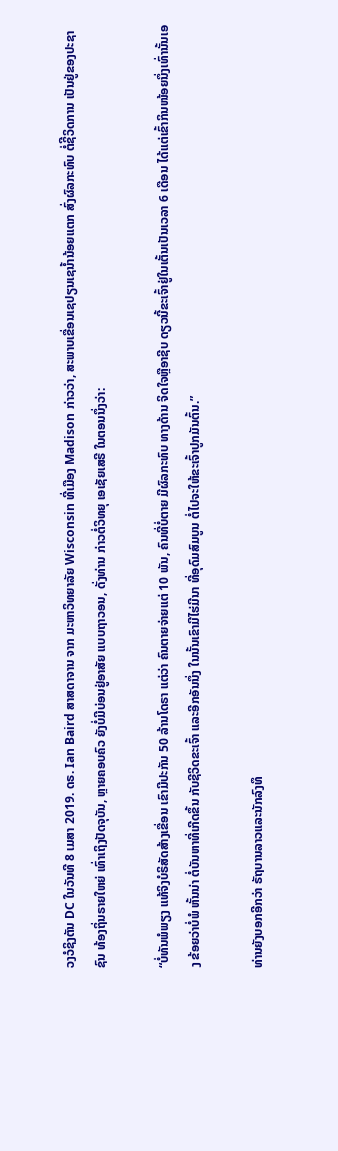ວງວໍຊິງຕັນ DC ໃນວັນທີ 8 ເມສາ 2019. ດຣ. Ian Baird ສາສດາຈານ ຈາກ ມະຫາວິທຍາລັຍ Wisconsin ທີ່ເມືອງ Madison ກ່າວວ່າ, ສະພາບເຂື່ອນເຊປຽນເຊນ້ຳນ້ອຍແຕກ ສົ່ງຜົລກະທົບ ຕໍ່ຊິີວິດການ ເປັນຢູ່ຂອງປະຊາຊົນ ທ້ອງຖິ່ນຣາຍໃຫຍ່ ເທົ່າເຖິງປັດຈຸບັນ, ຫຼາຍຄອບຄົວ ຍັງບໍ່ມີບ່ອນຢູ່ອາສັຍ ແບບຖາວອນ, ດັ່ງທ່ານ ກ່າວຕໍ່ວິທຍຸ ເອເຊັຍເສຣີ ໃນຕອນນຶ່ງວ່າ:

“ບໍ່ທັນພໍພຽງ ແທ້ຈິງບໍຣິສັດສ້າງເຂື່ອນ ເຂົາມີປະກັນ 50 ລ້ານໂດຣາ ແຕ່ວ່າ ຄົນຕາຍຈ່າຍແຕ່ 10 ພັນ, ຄົນທີ່ບໍ່ຕາຍ ມີຜົລກະທົບ ທາງດ້ານ ຈິດໃຈຫຼືອາຊີບ ດຽວນີ້ຂະເຈົ້າຢູ່ໃນເຕັ້ນເປັນເວລາ 6 ເດືອນ ໄດ້ແຕ່ເຂົ້າກິນໜ້ອຍນຶ່ງເທົ່ານັ້ນເອງ ຂ້ອຍວ່າບໍ່ພໍ ຫັ້ນນ່າ ຕໍ່ບັນຫາທີ່ເກີດຂຶ້ນ ກັບຊີວິດຂະເຈົ້າ ແລະອີກອັນນຶ່ງ ໃນນັ້ນເຂົາມີໄຮ່ມີນາ ທີ່ອຸດົມສົມບູນ ຕໍ່ໄປຈະໃຫ້ຂະເຈົ້າປູກມັນຕົ້ນ.”

ທ່ານຍັງບອກອີກວ່າ ຣັຖບານລາວແລະນັກລົງທຶ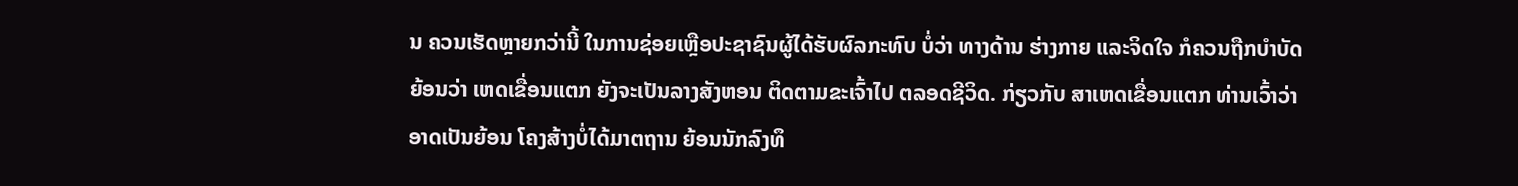ນ ຄວນເຮັດຫຼາຍກວ່ານີ້ ໃນການຊ່ອຍເຫຼືອປະຊາຊົນຜູ້ໄດ້ຮັບຜົລກະທົບ ບໍ່ວ່າ ທາງດ້ານ ຮ່າງກາຍ ແລະຈິດໃຈ ກໍຄວນຖືກບຳບັດ ຍ້ອນວ່າ ເຫດເຂື່ອນແຕກ ຍັງຈະເປັນລາງສັງຫອນ ຕິດຕາມຂະເຈົ້າໄປ ຕລອດຊີວິດ. ກ່ຽວກັບ ສາເຫດເຂື່ອນແຕກ ທ່ານເວົ້າວ່າ ອາດເປັນຍ້ອນ ໂຄງສ້າງບໍ່ໄດ້ມາຕຖານ ຍ້ອນນັກລົງທຶ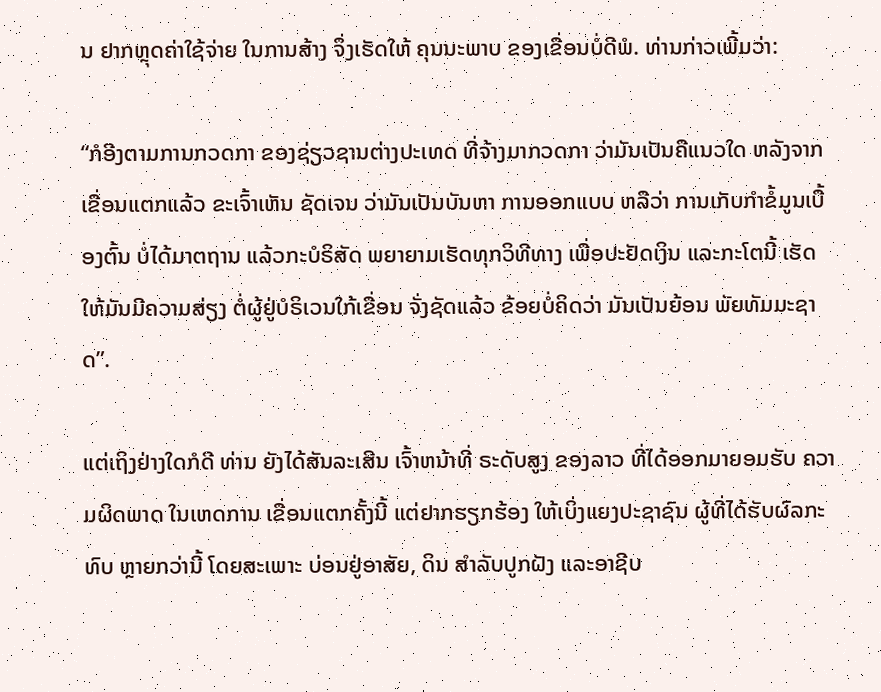ນ ຢາກຫຼຸດຄ່າໃຊ້ຈ່າຍ ໃນການສ້າງ ຈຶ່ງເຮັດໃຫ້ ຄຸນນະພາບ ຂອງເຂື່ອນບໍ່ດີພໍ. ທ່ານກ່າວເພີ້ມວ່າ:

“ກໍອີງຕາມການກວດກາ ຂອງຊ່ຽວຊານຕ່າງປະເທດ ທີ່ຈ້າງມາກວດກາ ວ່າມັນເປັນຄືແນວໃດ ຫລັງຈາກເຂື່ອນແຕກແລ້ວ ຂະເຈົ້າເຫັນ ຊັດເຈນ ວ່າມັນເປັນບັນຫາ ການອອກແບບ ຫລືວ່າ ການເກັບກຳຂໍ້ມູນເບື້ອງຕົ້ນ ບໍ່ໄດ້ມາຕຖານ ແລ້ວກະບໍຣິສັດ ພຍາຍາມເຮັດທຸກວິທີທາງ ເພື່ອປະຢັດເງິນ ແລະກະໂຕນີ້ ເຮັດໃຫ້ມັນມີຄວາມສ່ຽງ ຕໍ່ຜູ້ຢູ່ບໍຣິເວນໃກ້ເຂື່ອນ ຈັ່ງຊັດແລ້ວ ຂ້ອຍບໍ່ຄິດວ່າ ມັນເປັນຍ້ອນ ພັຍທັມມະຊາດ”.

ແຕ່ເຖິງຢ່າງໃດກໍດີ ທ່ານ ຍັງໄດ້ສັນລະເສີນ ເຈົ້າຫນ້າທີ່ ຣະດັບສູງ ຂອງລາວ ທີ່ໄດ້ອອກມາຍອມຮັບ ຄວາມຜິດພາດ ໃນເຫດການ ເຂື່ອນແຕກຄັ້ງນີ້ ແຕ່ຢາກຮຽກຮ້ອງ ໃຫ້ເບິ່ງແຍງປະຊາຊົນ ຜູ້ທີ່ໄດ້ຮັບຜົລກະທົບ ຫຼາຍກວ່ານີ້ ໂດຍສະເພາະ ບ່ອນຢູ່ອາສັຍ, ດິນ ສຳລັບປູກຝັງ ແລະອາຊີບ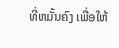ທີ່ຫມັ້ນຄົງ ເພື່ອໃຫ້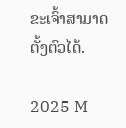ຂະເຈົ້າສາມາດຕັ້ງຕົວໄດ້.

2025 M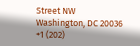Street NW
Washington, DC 20036
+1 (202)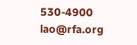530-4900
lao@rfa.org